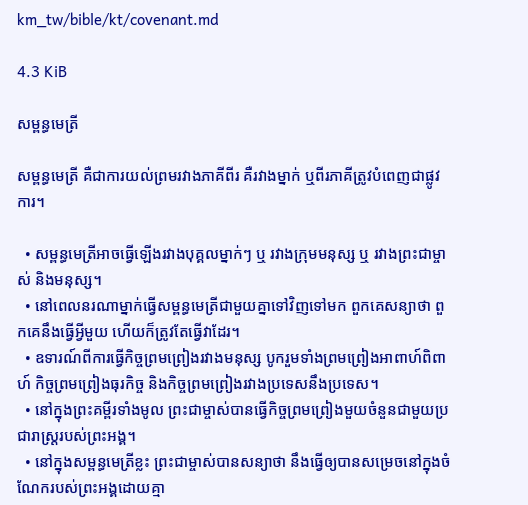km_tw/bible/kt/covenant.md

4.3 KiB

សម្ពន្ធមេត្រី

សម្ពន្ធ‌មេត្រី គឺជាការយល់ព្រមរវាងភាគីពីរ គឺរវាងម្នាក់ ឬពីរភាគីត្រូវបំពេញជាផ្លូវការ។

  • សម្ពន្ធ‌មេត្រីអាចធ្វើឡើងរវាងបុគ្គលម្នាក់ៗ ឬ រវាងក្រុមមនុស្ស ឬ រវាងព្រះជាម្ចាស់ និងមនុស្ស។
  • នៅពេលនរណាម្នាក់ធ្វើសម្ពន្ធ‌មេត្រីជាមួយគ្នាទៅវិញទៅមក ពួកគេសន្យាថា ពួកគេនឹងធ្វើអ្វីមួយ ហើយក៏ត្រូវតែធ្វើវាដែរ។
  • ឧទារណ៍ពីការធ្វើកិច្ចព្រមព្រៀងរវាងមនុស្ស បូករួមទាំងព្រមព្រៀងអាពាហ៍ពិពាហ៍ កិច្ចព្រមព្រៀងធុរកិច្ច និងកិច្ចព្រមព្រៀងរវាងប្រទេសនឹងប្រទេស។
  • នៅក្នុងព្រះគម្ពីរទាំងមូល ព្រះជាម្ចាស់បានធ្វើកិច្ចព្រមព្រៀងមួយចំនួនជាមួយប្រជារាស្រ្តរបស់ព្រះអង្គ។
  • នៅក្នុងសម្ពន្ធ‌មេត្រីខ្លះ ព្រះជាម្ចាស់បានសន្យាថា នឹងធ្វើឲ្យបានសម្រេចនៅក្នុងចំណែករបស់ព្រះអង្គដោយគ្មា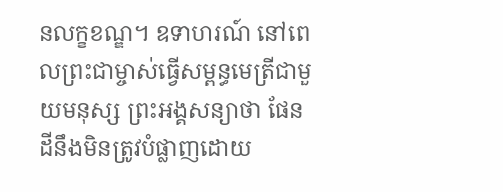នលក្ខខណ្ឌ។ ឧទាហរណ៍ នៅពេលព្រះជាម្ចាស់ធ្វើសម្ពន្ធ‌មេត្រីជាមួយមនុស្ស ព្រះអង្គសន្យាថា ផែនដីនឹងមិនត្រូវបំផ្លាញដោយ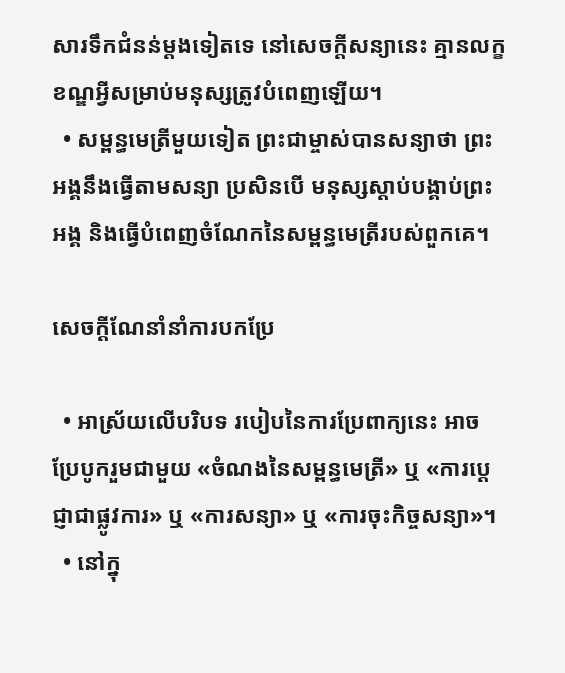សារទឹកជំនន់ម្តងទៀតទេ នៅសេចក្តីសន្យានេះ គ្មានលក្ខខណ្ឌអ្វីសម្រាប់មនុស្សត្រូវបំពេញឡើយ។
  • សម្ពន្ធ‌មេត្រីមួយទៀត ព្រះជាម្ចាស់បានសន្យាថា ព្រះអង្គនឹងធ្វើតាមសន្យា ប្រសិនបើ មនុស្សស្តាប់បង្គាប់ព្រះអង្គ និងធ្វើបំពេញចំណែកនៃសម្ពន្ធ‌មេត្រីរបស់ពួកគេ។

សេចក្តីណែនាំនាំការបកប្រែ

  • អាស្រ័យលើបរិបទ របៀបនៃការប្រែពាក្យនេះ អាចប្រែបូករួមជាមួយ «ចំណងនៃសម្ពន្ធ‌មេត្រី» ឬ «ការប្តេជ្ញាជាផ្លូវការ» ឬ «ការសន្យា» ឬ «ការចុះកិច្ចសន្យា»។
  • នៅក្នុ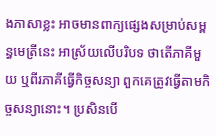ងភាសាខ្លះ អាចមានពាក្យផ្សេងសម្រាប់សម្ពន្ធ‌មេត្រីនេះ អាស្រ័យលើបរិបទ ថាតើភាគីមួយ ឬពីរភាគីធ្វើកិច្ចសន្យា ពួកគេត្រូវធ្វើតាមកិច្ចសន្យានោះ។ ប្រសិនបើ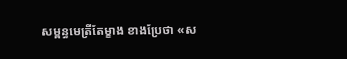សម្ពន្ធ‌មេត្រីតែម្ខាង ខាងប្រែថា «ស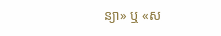ន្យា» ឬ «ស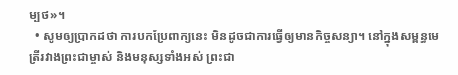ម្បថ»។
  • សូមឲ្យប្រាកដថា ការបកប្រែពាក្យនេះ មិនដូចជាការធ្វើឲ្យមានកិច្ចសន្យា។ នៅក្នុងសម្ពន្ធ‌មេត្រីរវាងព្រះជាម្ចាស់ និងមនុស្សទាំងអស់ ព្រះជា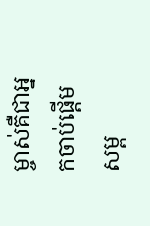ម្ចាស់គឺជាអ្នកចាប់ផ្តើមសម្ព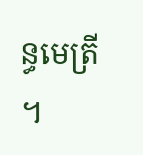ន្ធ‌មេត្រី។